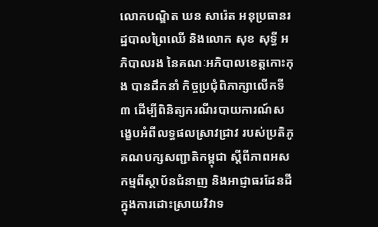លោកបណ្ឌិត ឃន សារ៉េត អនុប្រធានរដ្ឋបាលព្រៃឈើ និងលោក សុខ សុទ្ធី អភិបាលរង នៃគណៈអភិបាលខេត្តកោះកុង បានដឹកនាំ កិច្ចប្រជុំពិភាក្សាលើកទី៣ ដើម្បីពិនិត្យករណីរបាយការណ៍សង្ខេបអំពីលទ្ធផលស្រាវជ្រាវ របស់ប្រតិភូគណបក្សសញ្ជាតិកម្ពុជា ស្តីពីភាពអសកម្មពីស្ថាប័នជំនាញ និងអាជ្ញាធរដែនដី ក្នុងការដោះស្រាយវិវាទ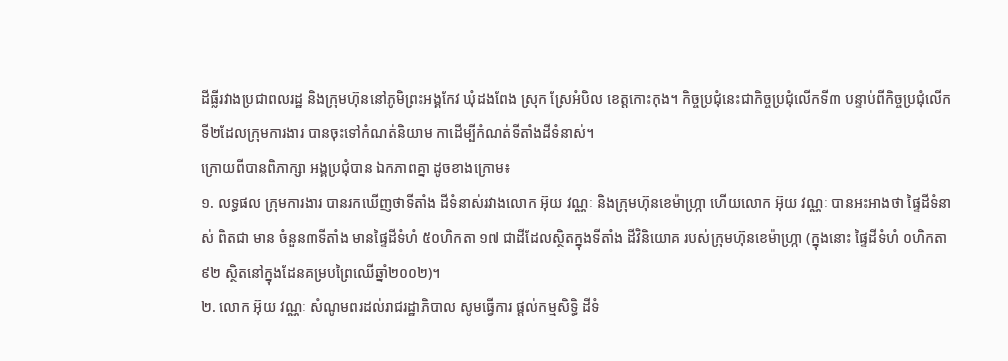ដីធ្លីរវាងប្រជាពលរដ្ឋ និងក្រុមហ៊ុននៅភូមិព្រះអង្គកែវ ឃុំដងពែង ស្រុក ស្រែអំបិល ខេត្តកោះកុង។ កិច្ចប្រជុំនេះជាកិច្ចប្រជុំលើកទី៣ បន្ទាប់ពីកិច្ចប្រជុំលើកទី២ដែលក្រុមការងារ បានចុះទៅកំណត់និយាម កាដើម្បីកំណត់ទីតាំងដីទំនាស់។
ក្រោយពីបានពិភាក្សា អង្គប្រជុំបាន ឯកភាពគ្នា ដូចខាងក្រោម៖
១. លទ្ធផល ក្រុមការងារ បានរកឃើញថាទីតាំង ដីទំនាស់រវាងលោក អ៊ុយ វណ្ណៈ និងក្រុមហ៊ុនខេម៉ាហ្ក្រា ហើយលោក អ៊ុយ វណ្ណៈ បានអះអាងថា ផ្ទៃដីទំនាស់ ពិតជា មាន ចំនួន៣ទីតាំង មានផ្ទៃដីទំហំ ៥០ហិកតា ១៧ ជាដីដែលស្ថិតក្នុងទីតាំង ដីវិនិយោគ របស់ក្រុមហ៊ុនខេម៉ាហ្ក្រា (ក្នុងនោះ ផ្ទៃដីទំហំ ០ហិកតា៩២ ស្ថិតនៅក្នុងដែនគម្របព្រៃឈើឆ្នាំ២០០២)។
២. លោក អ៊ុយ វណ្ណៈ សំណូមពរដល់រាជរដ្ឋាភិបាល សូមធ្វើការ ផ្តល់កម្មសិទ្ធិ ដីទំ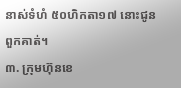នាស់ទំហំ ៥០ហិកតា១៧ នោះជូនពួកគាត់។
៣. ក្រុមហ៊ុនខេ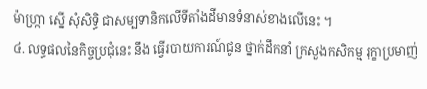ម៉ាហ្ក្រា ស្នើ សុំសិទ្ធិ ជាសម្បទានិកលើទីតាំងដីមានទំនាស់ខាងលើនេះ ។
៤. លទ្ធផលនៃកិច្ចប្រជុំនេះ នឹង ធ្វើរបាយការណ៍ជូន ថ្នាក់ដឹកនាំ ក្រសួងកសិកម្ម រុក្ខាប្រមាញ់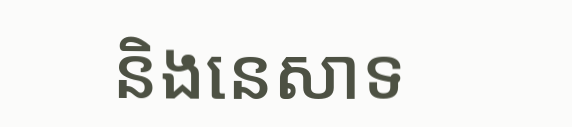និងនេសាទ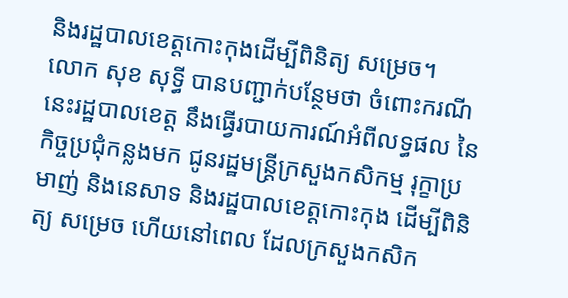និងរដ្ឋបាលខេត្តកោះកុងដើម្បីពិនិត្យ សម្រេច។
លោក សុខ សុទ្ធី បានបញ្ជាក់បន្ថែមថា ចំពោះករណីនេះរដ្ឋបាលខេត្ត នឹងធ្វើរបាយការណ៍អំពីលទ្ធផល នៃកិច្ចប្រជុំកន្លងមក ជូនរដ្ឋមន្ត្រីក្រសួងកសិកម្ម រុក្ខាប្រមាញ់ និងនេសាទ និងរដ្ឋបាលខេត្តកោះកុង ដើម្បីពិនិត្យ សម្រេច ហើយនៅពេល ដែលក្រសួងកសិក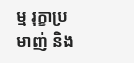ម្ម រុក្ខាប្រមាញ់ និង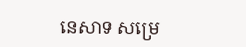នេសាទ សម្រេ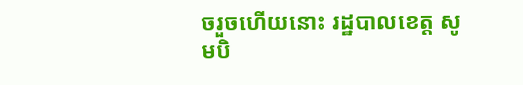ចរួចហើយនោះ រដ្ឋបាលខេត្ត សូមបិ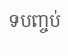ទបញ្ចប់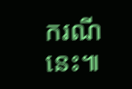ករណីនេះ៕